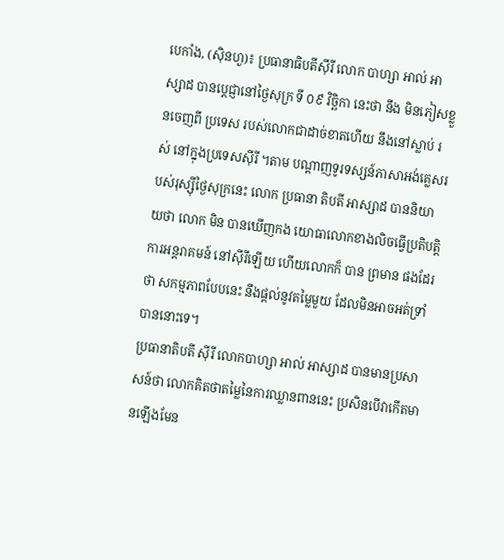បេកាំង, (ស៊ិនហួ)៖ ប្រធានាធិបតីស៊ីរី លោក បាហ្សា អាល់ អាស្សាដ បានប្តេជ្ញានៅថ្ងៃសុក្រ ទី ០៩ វិចិ្ឆកា នេះថា នឹង មិនភៀសខ្លួនចេញពី ប្រទេស របស់លោកជាដាច់ខាតហើយ នឹងនៅស្លាប់ រស់ នៅក្នុងប្រទេសស៊ីរី ។តាម បណ្តាញទូរទស្សន៍ភាសាអង់គ្លេសរបស់រុស្ស៊ីថ្ងៃសុក្រនេះ លោក ប្រធានា តិបតី អាស្សាដ បាននិយាយថា លោក មិន បានឃើញកង យោធាលោកខាងលិចធ្វើប្រតិបត្តិការអន្តរាគមន៍ នៅស៊ីរីឡើយ ហើយលោកក៏ បាន ព្រមាន ផងដែរថា សកម្មភាពបែបនេះ នឹងផ្តល់នូវតម្លៃមួយ ដែលមិនអាចអត់ទ្រាំបាននោះទេ។
ប្រធានាតិបតី ស៊ីរី លោកបាហ្សា អាល់ អាស្សាដ បានមានប្រសាសន៍ថា លោកគិតថាតម្លៃនៃការឈ្លានពាននេះ ប្រសិនបើវាកើតមានឡើងមែន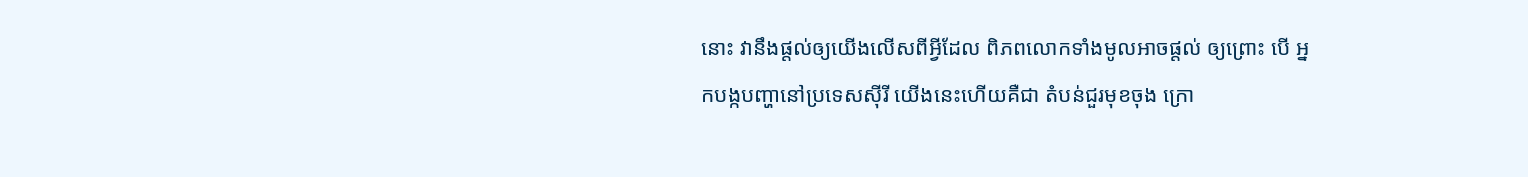នោះ វានឹងផ្តល់ឲ្យយើងលើសពីអ្វីដែល ពិភពលោកទាំងមូលអាចផ្តល់ ឲ្យព្រោះ បើ អ្នកបង្កបញ្ហានៅប្រទេសស៊ីរី យើងនេះហើយគឺជា តំបន់ជួរមុខចុង ក្រោ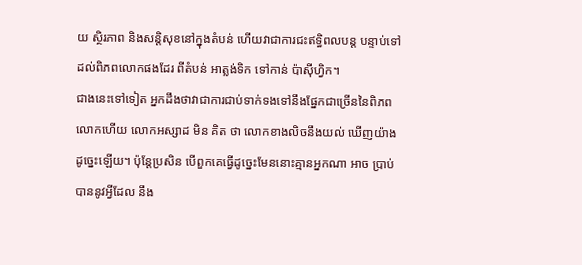យ ស្ថិរភាព និងសន្តិសុខនៅក្នុងតំបន់ ហើយវាជាការជះឥទ្ធិពលបន្ត បន្ទាប់ទៅដល់ពិភពលោកផងដែរ ពីតំបន់ អាត្លង់ទិក ទៅកាន់ ប៉ាស៊ីហ្វិក។
ជាងនេះទៅទៀត អ្នកដឹងថាវាជាការជាប់ទាក់ទងទៅនឹងផ្នែកជាច្រើននៃពិភពលោកហើយ លោកអស្សាដ មិន គិត ថា លោកខាងលិចនឹងយល់ ឃើញយ៉ាងដូច្នេះឡើយ។ ប៉ុន្តែប្រសិន បើពួកគេធ្វើដូច្នេះមែននោះគ្មានអ្នកណា អាច ប្រាប់បាននូវអ្វីដែល នឹង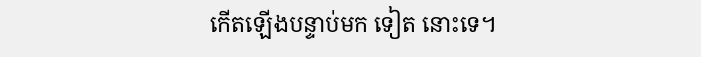កើតឡើងបន្ទាប់មក ទៀត នោះទេ។